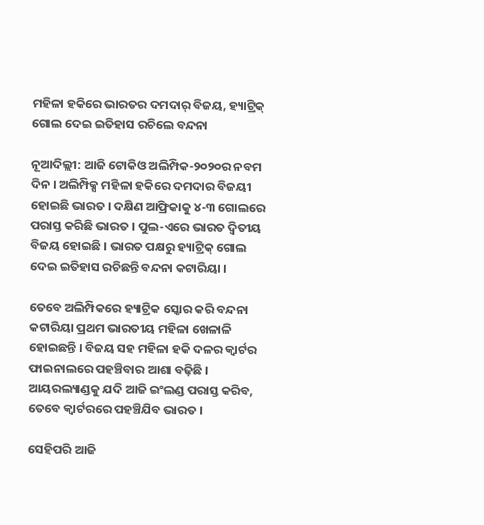ମହିଳା ହକିରେ ଭାରତର ଦମଦାର୍ ବିଜୟ, ହ୍ୟାଟ୍ରିକ୍ ଗୋଲ ଦେଇ ଇତିହାସ ରଚିଲେ ବନ୍ଦନା

ନୂଆଦିଲ୍ଲୀ: ଆଜି ଟୋକିଓ ଅଲିମ୍ପିକ-୨୦୨୦ର ନବମ ଦିନ । ଅଲିମ୍ପିକ୍ସ ମହିଳା ହକିରେ ଦମଦାର ବିଜୟୀ ହୋଇଛି ଭାରତ । ଦକ୍ଷିଣ ଆଫ୍ରିକାକୁ ୪-୩ ଗୋଲରେ ପରାସ୍ତ କରିଛି ଭାରତ । ପୁଲ-ଏରେ ଭାରତ ଦ୍ୱିତୀୟ ବିଜୟ ହୋଇଛି । ଭାରତ ପକ୍ଷରୁ ହ୍ୟାଟ୍ରିକ୍ ଗୋଲ ଦେଇ ଇତିହାସ ରଚିଛନ୍ତି ବନ୍ଦନା କଟାରିୟା ।

ତେବେ ଅଲିମ୍ପିକରେ ହ୍ୟାଟ୍ରିକ ସ୍କୋର କରି ବନ୍ଦନା କଟାରିୟା ପ୍ରଥମ ଭାରତୀୟ ମହିଳା ଖେଳାଳି ହୋଇଛନ୍ତି । ବିଜୟ ସହ ମହିଳା ହକି ଦଳର କ୍ୱାର୍ଟର ଫାଇନାଲରେ ପହଞ୍ଚିବାର ଆଶା ବଢ଼ିଛି । ଆୟରଲ୍ୟାଣ୍ଡକୁ ଯଦି ଆଜି ଇଂଲଣ୍ଡ ପରାସ୍ତ କରିବ, ତେବେ କ୍ୱାର୍ଟରରେ ପହଞ୍ଚିଯିବ ଭାରତ ।

ସେହିପରି ଆଜି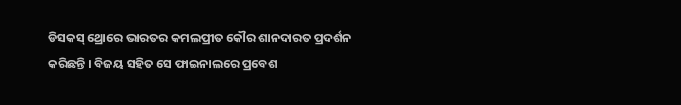ଡିସକସ୍ ଥ୍ରୋରେ ଭାରତର କମଲପ୍ରୀତ କୌର ଶାନଦାରତ ପ୍ରଦର୍ଶନ କରିଛନ୍ତି । ବିଜୟ ସହିତ ସେ ଫାଇନାଲରେ ପ୍ରବେଶ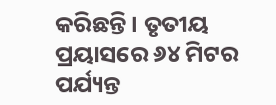କରିଛନ୍ତି । ତୃତୀୟ ପ୍ରୟାସରେ ୬୪ ମିଟର ପର୍ଯ୍ୟନ୍ତ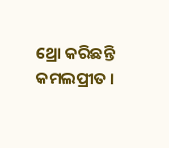ଥ୍ରୋ କରିଛନ୍ତି କମଲପ୍ରୀତ ।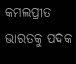କମଲପ୍ରୀତ ଭାରତକୁ ପଦକ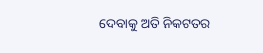ଦେବାକୁ ଅତି ନିକଟତର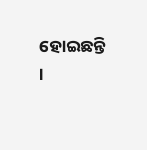ହୋଇଛନ୍ତି ।